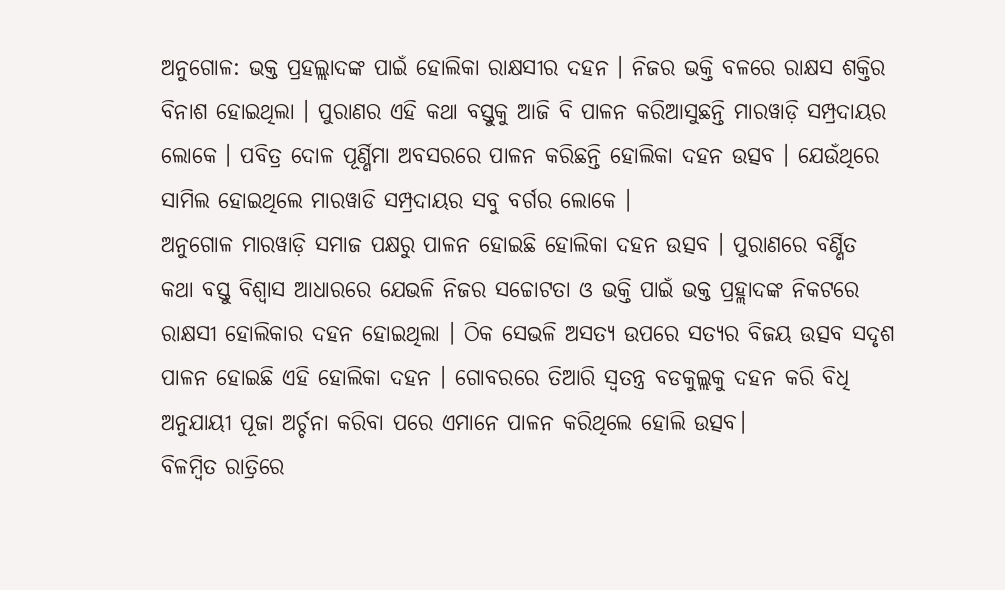ଅନୁଗୋଳ: ଭକ୍ତ ପ୍ରହଲ୍ଲାଦଙ୍କ ପାଇଁ ହୋଲିକା ରାକ୍ଷସୀର ଦହନ । ନିଜର ଭକ୍ତି ବଳରେ ରାକ୍ଷସ ଶକ୍ତିର ବିନାଶ ହୋଇଥିଲା । ପୁରାଣର ଏହି କଥା ବସ୍ତୁକୁ ଆଜି ବି ପାଳନ କରିଆସୁଛନ୍ତି ମାରୱାଡ଼ି ସମ୍ପ୍ରଦାୟର ଲୋକେ । ପବିତ୍ର ଦୋଳ ପୂର୍ଣ୍ଣିମା ଅବସରରେ ପାଳନ କରିଛନ୍ତି ହୋଲିକା ଦହନ ଉତ୍ସବ । ଯେଉଁଥିରେ ସାମିଲ ହୋଇଥିଲେ ମାରୱାଡି ସମ୍ପ୍ରଦାୟର ସବୁ ବର୍ଗର ଲୋକେ ।
ଅନୁଗୋଳ ମାରୱାଡ଼ି ସମାଜ ପକ୍ଷରୁ ପାଳନ ହୋଇଛି ହୋଲିକା ଦହନ ଉତ୍ସବ । ପୁରାଣରେ ବର୍ଣ୍ଣିତ କଥା ବସ୍ତୁ ବିଶ୍ବାସ ଆଧାରରେ ଯେଭଳି ନିଜର ସଚ୍ଚୋଟତା ଓ ଭକ୍ତି ପାଇଁ ଭକ୍ତ ପ୍ରହ୍ଲାଦଙ୍କ ନିକଟରେ ରାକ୍ଷସୀ ହୋଲିକାର ଦହନ ହୋଇଥିଲା । ଠିକ ସେଭଳି ଅସତ୍ୟ ଉପରେ ସତ୍ୟର ବିଜୟ ଉତ୍ସବ ସଦୃଶ ପାଳନ ହୋଇଛି ଏହି ହୋଲିକା ଦହନ । ଗୋବରରେ ତିଆରି ସ୍ବତନ୍ତ୍ର ବଡକୁଲ୍ଲକୁ ଦହନ କରି ବିଧି ଅନୁଯାୟୀ ପୂଜା ଅର୍ଚ୍ଚନା କରିବା ପରେ ଏମାନେ ପାଳନ କରିଥିଲେ ହୋଲି ଉତ୍ସବ।
ବିଳମ୍ବିତ ରାତ୍ରିରେ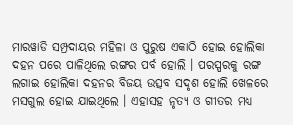ମାରୱାଡି ସମ୍ପ୍ରଦାୟର ମହିଳା ଓ ପୁରୁଷ ଏକାଠି ହୋଇ ହୋଲିକା ଦହନ ପରେ ପାଳିଥିଲେ ରଙ୍ଗର ପର୍ବ ହୋଲି । ପରସ୍ପରକୁ ରଙ୍ଗ ଲଗାଇ ହୋଲିକା ଦହନର ବିଜୟ ଉତ୍ସବ ସଦୃଶ ହୋଲି ଖେଳରେ ମସଗୁଲ ହୋଇ ଯାଇଥିଲେ । ଏହାସହ ନୃତ୍ୟ ଓ ଗୀତର ମଧ୍ୟ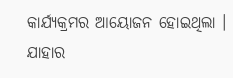କାର୍ଯ୍ୟକ୍ରମର ଆୟୋଜନ ହୋଇଥିଲା । ଯାହାର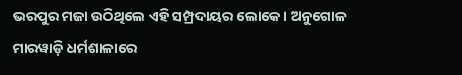ଭରପୁର ମଜା ଉଠିଥିଲେ ଏହି ସମ୍ପ୍ରଦାୟର ଲୋକେ । ଅନୁଗୋଳ ମାରୱାଡ଼ି ଧର୍ମଶାଳାରେ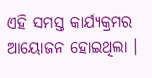ଏହି ସମସ୍ତ କାର୍ଯ୍ୟକ୍ରମର ଆୟୋଜନ ହୋଇଥିଲା ।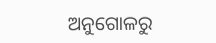ଅନୁଗୋଳରୁ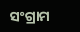ସଂଗ୍ରାମ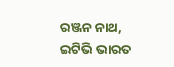ରଞ୍ଜନ ନାଥ, ଇଟିଭି ଭାରତ